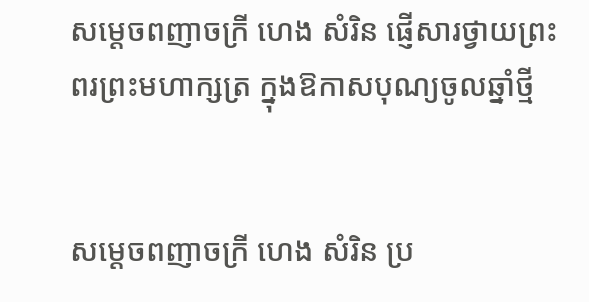សម្តេចពញាចក្រី ហេង សំរិន ផ្ញើសារថ្វាយព្រះពរព្រះមហាក្សត្រ ក្នុងឱកាសបុណ្យចូលឆ្នាំថ្មី


សម្តេចពញាចក្រី ហេង សំរិន ប្រ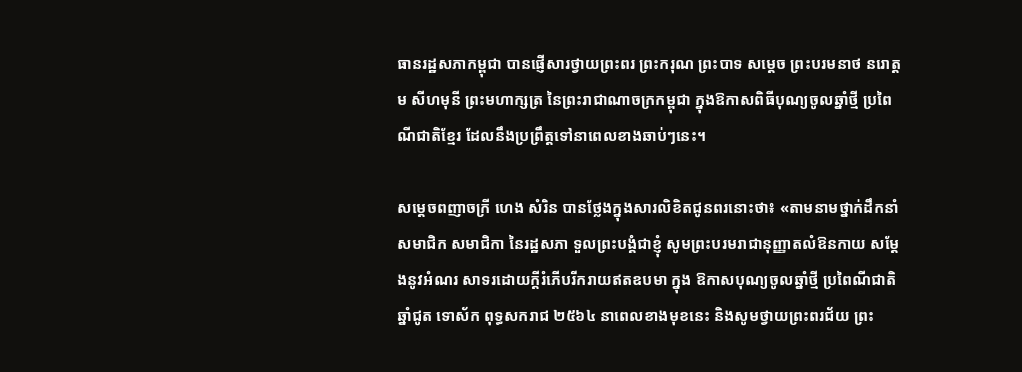ធានរដ្ឋសភាកម្ពុជា បានផ្ញើសារថ្វាយព្រះពរ ព្រះករុណ ព្រះបាទ សម្តេច ព្រះបរមនាថ នរោត្តម សីហមុនី ព្រះមហាក្សត្រ នៃព្រះរាជាណាចក្រកម្ពុជា ក្នុងឱកាសពិធីបុណ្យចូលឆ្នាំថ្មី ប្រពៃណីជាតិខ្មែរ ដែលនឹងប្រព្រឹត្តទៅនាពេលខាងឆាប់ៗនេះ។

សម្តេចពញាចក្រី ហេង សំរិន បានថ្លែងក្នុងសារលិខិតជូនពរនោះថា៖ «តាមនាមថ្នាក់ដឹកនាំ សមាជិក សមាជិកា នៃរដ្ឋសភា ទួលព្រះបង្គំជាខ្ញុំ សូមព្រះបរមរាជានុញ្ញាតលំឱនកាយ សម្តែងនូវអំណរ សាទរដោយក្តីរំភើបរីករាយឥតឧបមា ក្នុង ឱកាសបុណ្យចូលឆ្នាំថ្មី ប្រពៃណីជាតិ ឆ្នាំជូត ទោស័ក ពុទ្ធសករាជ ២៥៦៤ នាពេលខាងមុខនេះ និងសូមថ្វាយព្រះពរជ័យ ព្រះ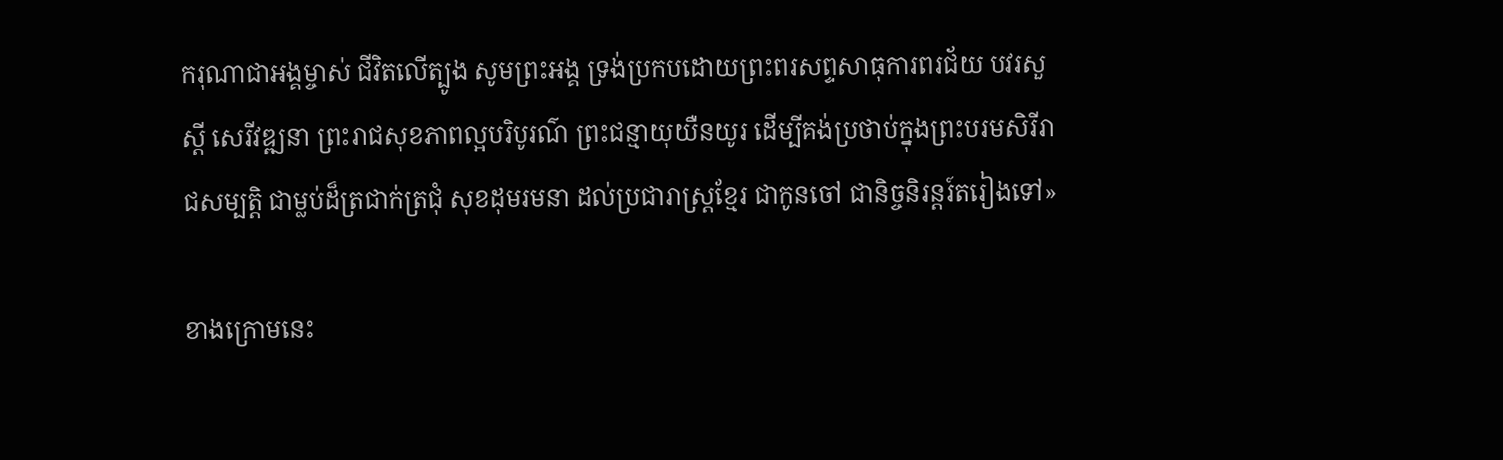ករុណាជាអង្គម្ចាស់ ជីវិតលើត្បូង សូមព្រះអង្គ ទ្រង់ប្រកបដោយព្រះពរសព្ទសាធុការពរជ័យ បវរសួស្តី សេរីវឌ្ឍនា ព្រះរាជសុខភាពល្អបរិបូរណ៌ ព្រះជន្មាយុយឺនយូរ ដើម្បីគង់ប្រថាប់ក្នុងព្រះបរមសិរីរាជសម្បត្តិ ជាម្លប់ដ៏ត្រជាក់ត្រជុំ សុខដុមរមនា ដល់ប្រជារាស្ត្រខ្មែរ ជាកូនចៅ ជានិច្ចនិរន្តរ៍តរៀងទៅ»

ខាងក្រោមនេះ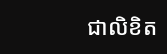ជាលិខិត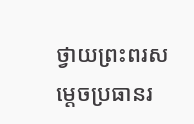ថ្វាយព្រះពរសម្តេចប្រធានរ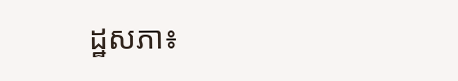ដ្ឋសភា៖